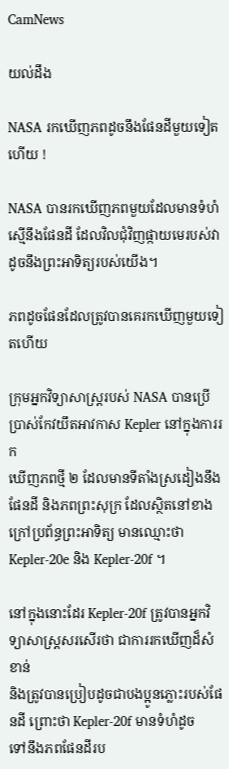CamNews

យល់ដឹង

NASA រកឃើញភពដូចនឹងផែនដីមួយទៀតហើយ !

NASA បានរកឃើញភពមួយដែលមានទំហំស្មើនឹងផែនដី ដែលវិលជុំវិញផ្កាយមេរបស់វា
ដូចនឹងព្រះអាទិត្យរបស់យើង។

ភពដូចផែនដែលត្រូវបានគេរកឃើញមួយទៀតហើយ

ក្រុមអ្នកវិទ្យាសាស្ដ្ររបស់ NASA បានប្រើប្រាស់កែវយឹតអាវកាស Kepler នៅក្នុងការរក
ឃើញភពថ្មី ២ ដែលមានទីតាំងស្រដៀងនឹងផែនដី និងភពព្រះសុក្រ ដែលស្ថិតនៅខាង
ក្រៅប្រព័ន្ធព្រះអាទិត្យ មានឈ្មោះថា Kepler-20e និង Kepler-20f ។

នៅក្នុងនោះដែរ Kepler-20f ត្រូវបានអ្នកវិទ្យាសាស្ដ្រសរសើរថា ជាការរកឃើញដ៏សំខាន់
និងត្រូវបានប្រៀបដូចជាបងប្អូនភ្លោះរបស់ផែនដី ព្រោះថា Kepler-20f មានទំហំដូច
ទៅនឹងភពផែនដីរប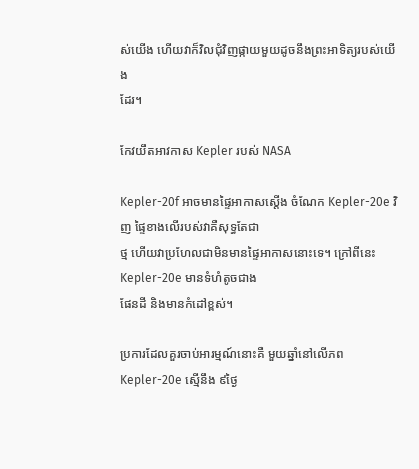ស់យើង ហើយវាក៏វិលជុំវិញផ្កាយមួយដូចនឹងព្រះអាទិត្យរបស់យើង
ដែរ។

កែវយឹតអាវកាស Kepler របស់ NASA

Kepler-20f អាចមានផ្ទៃអាកាសស្ដើង ចំណែក Kepler-20e វិញ ផ្ទៃខាងលើរបស់វាគឺសុទ្ធតែជា
ថ្ម ហើយវាប្រហែលជាមិនមានផ្ទៃអាកាសនោះទេ។ ក្រៅពីនេះ Kepler-20e មានទំហំតូចជាង
ផែនដី និងមានកំដៅខ្ពស់។

ប្រការដែលគួរចាប់អារម្មណ៍នោះគឺ មួយឆ្នាំនៅលើភព Kepler-20e ស្មើនឹង ៩ថ្ងៃ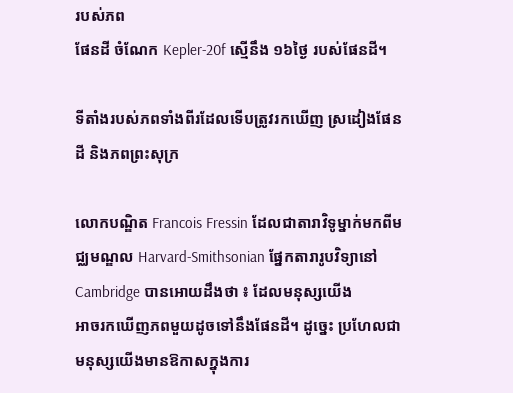របស់ភព
ផែនដី ចំណែក Kepler-20f ស្មើនឹង ១៦ថ្ងៃ របស់ផែនដី។

ទីតាំងរបស់ភពទាំងពីរដែលទើបត្រូវរកឃើញ ស្រដៀងផែនដី និងភពព្រះសុក្រ

លោកបណ្ឌិត Francois Fressin ដែលជាតារាវិទូម្នាក់មកពីមជ្ឈមណ្ឌល Harvard-Smithsonian ផ្នែកតារារូបវិទ្យានៅ Cambridge បានអោយដឹងថា ៖ ដែលមនុស្សយើង
អាចរកឃើញភពមួយដូចទៅនឹងផែនដី។ ដូច្នេះ ប្រហែលជាមនុស្សយើងមានឱកាសក្នុងការ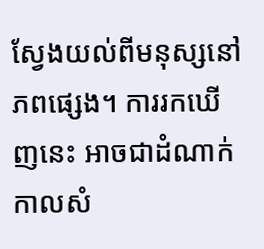ស្វែងយល់ពីមនុស្សនៅភពផ្សេង។ ការរកឃើញនេះ អាចជាដំណាក់កាលសំ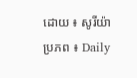ដោយ ៖ សូរីយ៉ា
ប្រភព ៖ Daily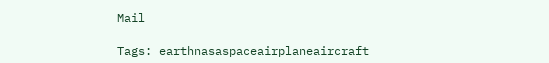Mail

Tags: earthnasaspaceairplaneaircraft